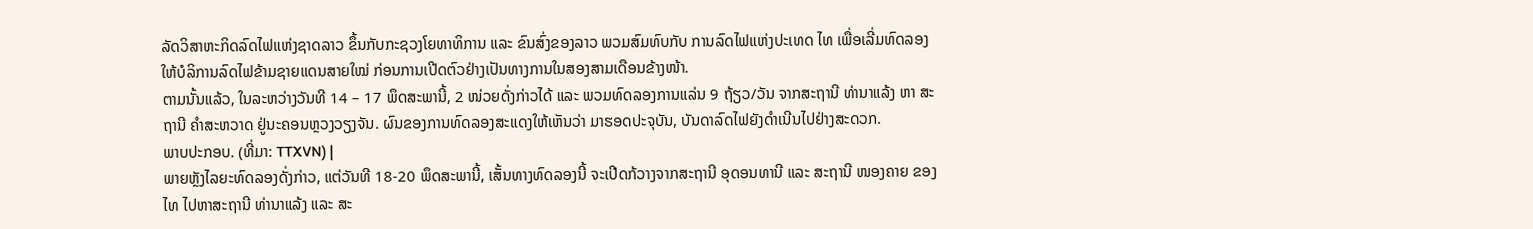ລັດວິສາຫະກິດລົດໄຟແຫ່ງຊາດລາວ ຂຶ້ນກັບກະຊວງໂຍທາທິການ ແລະ ຂົນສົ່ງຂອງລາວ ພວມສົມທົບກັບ ການລົດໄຟແຫ່ງປະເທດ ໄທ ເພື່ອເລີ່ມທົດລອງໃຫ້ບໍລິການລົດໄຟຂ້າມຊາຍແດນສາຍໃໝ່ ກ່ອນການເປີດຕົວຢ່າງເປັນທາງການໃນສອງສາມເດືອນຂ້າງໜ້າ.
ຕາມນັ້ນແລ້ວ, ໃນລະຫວ່າງວັນທີ 14 – 17 ພຶດສະພານີ້, 2 ໜ່ວຍດັ່ງກ່າວໄດ້ ແລະ ພວມທົດລອງການແລ່ນ 9 ຖ້ຽວ/ວັນ ຈາກສະຖານີ ທ່ານາແລ້ງ ຫາ ສະຖານີ ຄຳສະຫວາດ ຢູ່ນະຄອນຫຼວງວຽງຈັນ. ຜົນຂອງການທົດລອງສະແດງໃຫ້ເຫັນວ່າ ມາຮອດປະຈຸບັນ, ບັນດາລົດໄຟຍັງດຳເນີນໄປຢ່າງສະດວກ.
ພາບປະກອບ. (ທີ່ມາ: TTXVN) |
ພາຍຫຼັງໄລຍະທົດລອງດັ່ງກ່າວ, ແຕ່ວັນທີ 18-20 ພຶດສະພານີ້, ເສັ້ນທາງທົດລອງນີ້ ຈະເປີດກ້ວາງຈາກສະຖານີ ອຸດອນທານີ ແລະ ສະຖານີ ໜອງຄາຍ ຂອງໄທ ໄປຫາສະຖານີ ທ່ານາແລ້ງ ແລະ ສະ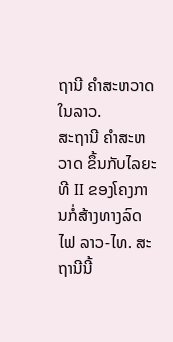ຖານີ ຄຳສະຫວາດ ໃນລາວ.
ສະຖານີ ຄໍາສະຫວາດ ຂຶ້ນກັບໄລຍະທີ II ຂອງໂຄງການກໍ່ສ້າງທາງລົດໄຟ ລາວ-ໄທ. ສະຖານີນີ້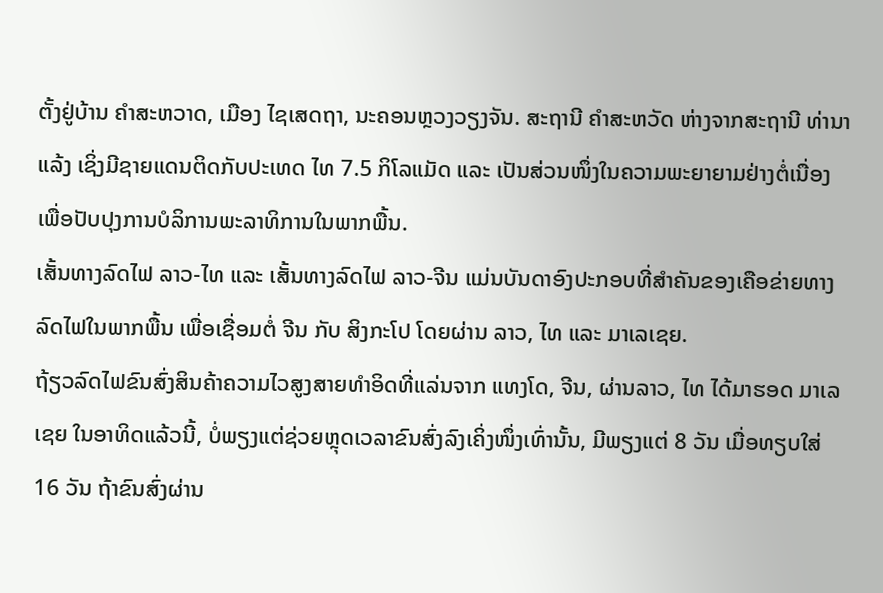ຕັ້ງຢູ່ບ້ານ ຄໍາສະຫວາດ, ເມືອງ ໄຊເສດຖາ, ນະຄອນຫຼວງວຽງຈັນ. ສະຖານີ ຄຳສະຫວັດ ຫ່າງຈາກສະຖານີ ທ່ານາແລ້ງ ເຊິ່ງມີຊາຍແດນຕິດກັບປະເທດ ໄທ 7.5 ກິໂລແມັດ ແລະ ເປັນສ່ວນໜຶ່ງໃນຄວາມພະຍາຍາມຢ່າງຕໍ່ເນື່ອງເພື່ອປັບປຸງການບໍລິການພະລາທິການໃນພາກພື້ນ.
ເສັ້ນທາງລົດໄຟ ລາວ-ໄທ ແລະ ເສັ້ນທາງລົດໄຟ ລາວ-ຈີນ ແມ່ນບັນດາອົງປະກອບທີ່ສຳຄັນຂອງເຄືອຂ່າຍທາງລົດໄຟໃນພາກພື້ນ ເພື່ອເຊື່ອມຕໍ່ ຈີນ ກັບ ສິງກະໂປ ໂດຍຜ່ານ ລາວ, ໄທ ແລະ ມາເລເຊຍ.
ຖ້ຽວລົດໄຟຂົນສົ່ງສິນຄ້າຄວາມໄວສູງສາຍທຳອິດທີ່ແລ່ນຈາກ ແທງໂດ, ຈີນ, ຜ່ານລາວ, ໄທ ໄດ້ມາຮອດ ມາເລເຊຍ ໃນອາທິດແລ້ວນີ້, ບໍ່ພຽງແຕ່ຊ່ວຍຫຼຸດເວລາຂົນສົ່ງລົງເຄິ່ງໜຶ່ງເທົ່ານັ້ນ, ມີພຽງແຕ່ 8 ວັນ ເມື່ອທຽບໃສ່ 16 ວັນ ຖ້າຂົນສົ່ງຜ່ານ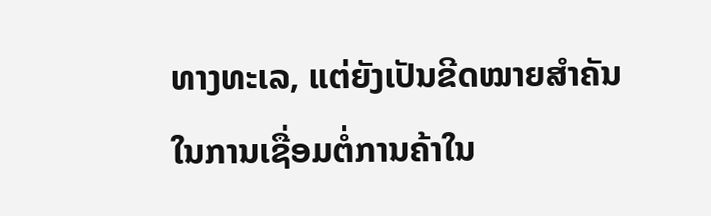ທາງທະເລ, ແຕ່ຍັງເປັນຂີດໝາຍສຳຄັນໃນການເຊື່ອມຕໍ່ການຄ້າໃນ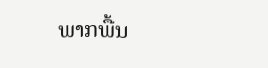ພາກພື້ນ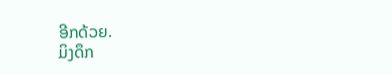ອີກດ້ວຍ.
ມິງດຶກ